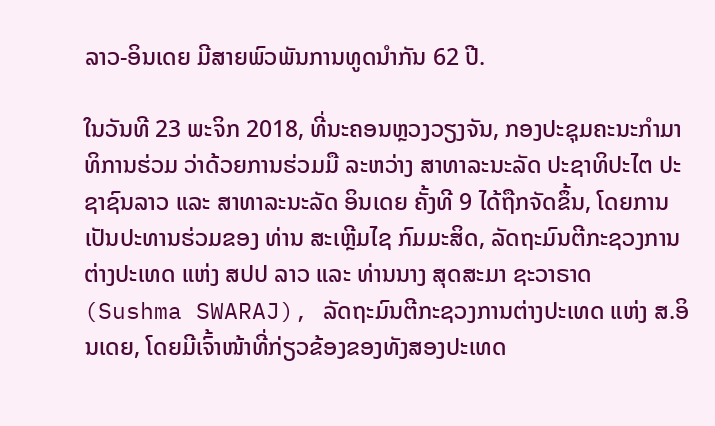ລາວ-ອິນເດຍ ມີສາຍພົວພັນການທູດນໍາກັນ 62 ປີ.

ໃນວັນທີ 23 ພະຈິກ 2018, ທີ່ນະຄອນຫຼວງວຽງຈັນ, ກອງປະຊຸມຄະນະກຳມາທິການຮ່ວມ ວ່າດ້ວຍການຮ່ວມມື ລະຫວ່າງ ສາທາລະນະລັດ ປະຊາທິປະໄຕ ປະຊາຊົນລາວ ແລະ ສາທາລະນະລັດ ອິນເດຍ ຄັ້ງທີ 9 ໄດ້ຖືກຈັດຂຶ້ນ, ໂດຍການເປັນປະທານຮ່ວມຂອງ ທ່ານ ສະເຫຼີມໄຊ ກົມມະສິດ, ລັດຖະມົນຕີກະຊວງການຕ່າງປະເທດ ແຫ່ງ ສປປ ລາວ ແລະ ທ່ານນາງ ສຸດສະມາ ຊະວາຣາດ (Sushma SWARAJ), ລັດຖະມົນຕີກະຊວງການຕ່າງປະເທດ ແຫ່ງ ສ.ອິນເດຍ, ໂດຍມີເຈົ້າໜ້າທີ່ກ່ຽວຂ້ອງຂອງທັງສອງປະເທດ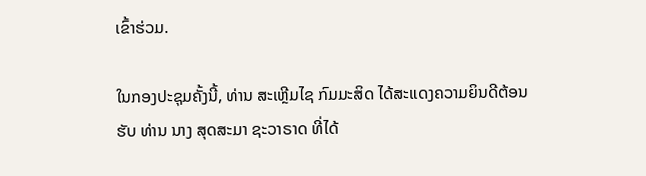ເຂົ້າຮ່ວມ.

ໃນກອງປະຊຸມຄັ້ງນີ້, ທ່ານ ສະເຫຼີມໄຊ ກົມມະສິດ ໄດ້ສະແດງຄວາມຍິນດີຕ້ອນຮັບ ທ່ານ ນາງ ສຸດສະມາ ຊະວາຣາດ ທີ່ໄດ້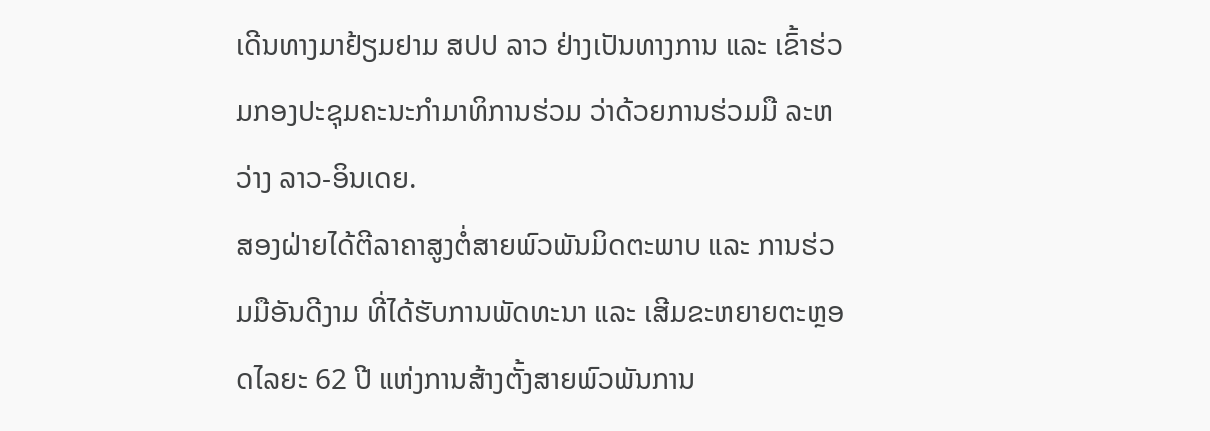ເດີນທາງມາຢ້ຽມຢາມ ສປປ ລາວ ຢ່າງເປັນທາງການ ແລະ ເຂົ້າຮ່ວມກອງປະຊຸມຄະນະກຳມາທິການຮ່ວມ ວ່າດ້ວຍການຮ່ວມມື ລະຫວ່າງ ລາວ-ອິນເດຍ.
ສອງຝ່າຍໄດ້ຕີລາຄາສູງຕໍ່ສາຍພົວພັນມິດຕະພາບ ແລະ ການຮ່ວມມືອັນດີງາມ ທີ່ໄດ້ຮັບການພັດທະນາ ແລະ ເສີມຂະຫຍາຍຕະຫຼອດໄລຍະ 62 ປີ ແຫ່ງການສ້າງຕັ້ງສາຍພົວພັນການ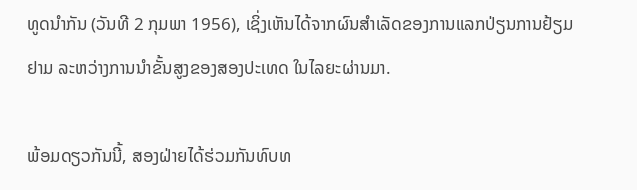ທູດນຳກັນ (ວັນທີ 2 ກຸມພາ 1956), ເຊິ່ງເຫັນໄດ້ຈາກຜົນສຳເລັດຂອງການແລກປ່ຽນການຢ້ຽມຢາມ ລະຫວ່າງການນໍາຂັ້ນສູງຂອງສອງປະເທດ ໃນໄລຍະຜ່ານມາ.

ພ້ອມດຽວກັນນີ້, ສອງຝ່າຍໄດ້ຮ່ວມກັນທົບທ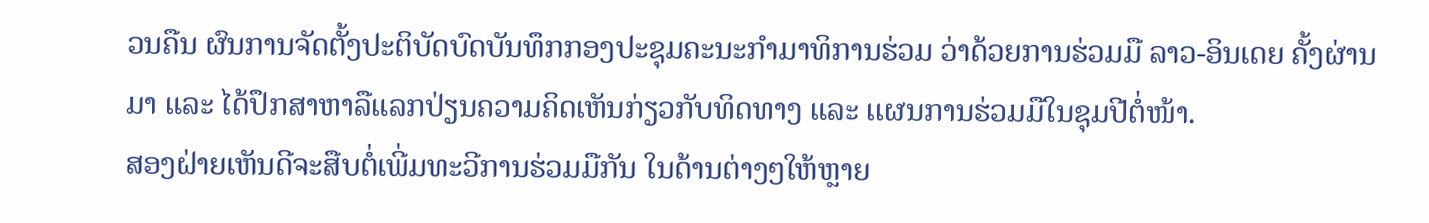ວນຄືນ ຜົນການຈັດຕັ້ງປະຕິບັດບົດບັນທຶກກອງປະຊຸມຄະນະກຳມາທິການຮ່ວມ ວ່າດ້ວຍການຮ່ວມມື ລາວ-ອິນເດຍ ຄັ້ງຜ່ານມາ ແລະ ໄດ້ປຶກສາຫາລືແລກປ່ຽນຄວາມຄິດເຫັນກ່ຽວກັບທິດທາງ ແລະ ເເຜນການຮ່ວມມືໃນຊຸມປີຕໍ່ໜ້າ.
ສອງຝ່າຍເຫັນດີຈະສືບຕໍ່ເພີ່ມທະວີການຮ່ວມມືກັນ ໃນດ້ານຕ່າງໆໃຫ້ຫຼາຍ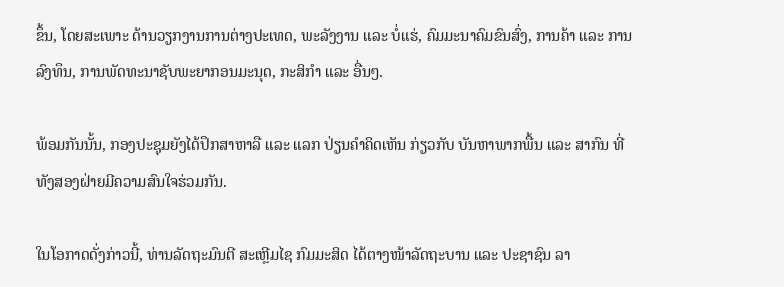ຂຶ້ນ, ໂດຍສະເພາະ ດ້ານວຽກງານການຕ່າງປະເທດ, ພະລັງງານ ແລະ ບໍ່ແຮ່, ຄົມມະນາຄົມຂົນສົ່ງ, ການຄ້າ ແລະ ການລົງທຶນ, ການພັດທະນາຊັບພະຍາກອນມະນຸດ, ກະສິກຳ ແລະ ອື່ນໆ.

ພ້ອມກັນນັ້ນ, ກອງປະຊຸມຍັງໄດ້ປຶກສາຫາລື ແລະ ແລກ ປ່ຽນຄຳຄິດເຫັນ ກ່ຽວກັບ ບັນຫາພາກພື້ນ ແລະ ສາກົນ ທີ່ທັງສອງຝ່າຍມີຄວາມສົນໃຈຮ່ວມກັນ.

ໃນໂອກາດດັ່ງກ່າວນີ້, ທ່ານລັດຖະມົນຕີ ສະເຫຼີມໄຊ ກົມມະສິດ ໄດ້ຕາງໜ້າລັດຖະບານ ແລະ ປະຊາຊົນ ລາ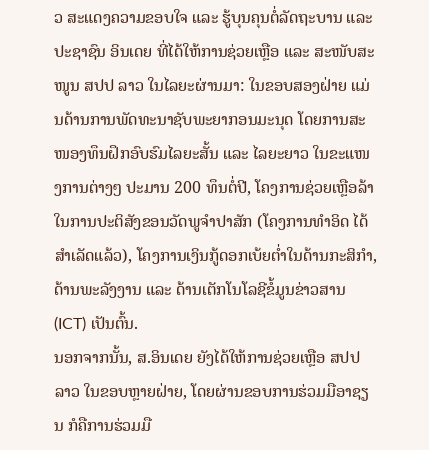ວ ສະແດງຄວາມຂອບໃຈ ແລະ ຮູ້ບຸນຄຸນຕໍ່ລັດຖະບານ ແລະ ປະຊາຊົນ ອິນເດຍ ທີ່ໄດ້ໃຫ້ການຊ່ວຍເຫຼືອ ແລະ ສະໜັບສະໜູນ ສປປ ລາວ ໃນໄລຍະຜ່ານມາ: ໃນຂອບສອງຝ່າຍ ແມ່ນດ້ານການພັດທະນາຊັບພະຍາກອນມະນຸດ ໂດຍການສະໜອງທຶນຝຶກອົບຮົມໄລຍະສັ້ນ ແລະ ໄລຍະຍາວ ໃນຂະແໜງການຕ່າງໆ ປະມານ 200 ທຶນຕໍ່ປີ, ໂຄງການຊ່ວຍເຫຼືອລ້າໃນການປະຕິສັງຂອນວັດພູຈຳປາສັກ (ໂຄງການທໍາອິດ ໄດ້ສໍາເລັດແລ້ວ), ໂຄງການເງິນກູ້ດອກເບ້ຍຕໍ່າໃນດ້ານກະສິກໍາ, ດ້ານພະລັງງານ ແລະ ດ້ານເຕັກໂນໂລຊີຂໍ້ມູນຂ່າວສານ (ICT) ເປັນຕົ້ນ.
ນອກຈາກນັ້ນ, ສ.ອິນເດຍ ຍັງໄດ້ໃຫ້ການຊ່ວຍເຫຼືອ ສປປ ລາວ ໃນຂອບຫຼາຍຝ່າຍ, ໂດຍຜ່ານຂອບການຮ່ວມມືອາຊຽນ ກໍຄືການຮ່ວມມື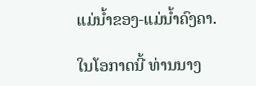ແມ່ນ້ຳຂອງ-ແມ່ນ້ຳຄົງຄາ.

ໃນໂອກາດນີ້ ທ່ານນາງ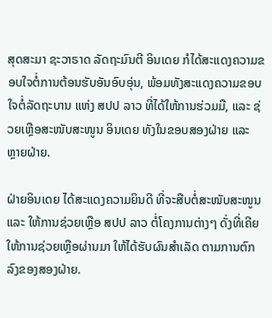ສຸດສະມາ ຊະວາຣາດ ລັດຖະມົນຕີ ອິນເດຍ ກໍໄດ້ສະແດງຄວາມຂອບໃຈຕໍ່ການຕ້ອນຮັບອັນອົບອຸ່ນ, ພ້ອມທັງສະແດງຄວາມຂອບໃຈຕໍ່ລັດຖະບານ ແຫ່ງ ສປປ ລາວ ທີ່ໄດ້ໃຫ້ການຮ່ວມມື, ແລະ ຊ່ວຍເຫຼືອສະໜັບສະໜູນ ອິນເດຍ ທັງໃນຂອບສອງຝ່າຍ ແລະ ຫຼາຍຝ່າຍ.

ຝ່າຍອິນເດຍ ໄດ້ສະແດງຄວາມຍິນດີ ທີ່ຈະສືບຕໍ່ສະໜັບສະໜູນ ແລະ ໃຫ້ການຊ່ວຍເຫຼືອ ສປປ ລາວ ຕໍ່ໂຄງການຕ່າງໆ ດັ່ງທີ່ເຄີຍໃຫ້ການຊ່ວຍເຫຼືອຜ່ານມາ ໃຫ້ໄດ້ຮັບຜົນສຳເລັດ ຕາມການຕົກລົງຂອງສອງຝ່າຍ.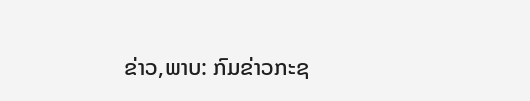ຂ່າວ,ພາບ: ກົມຂ່າວກະຊ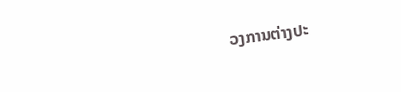ວງການຕ່າງປະ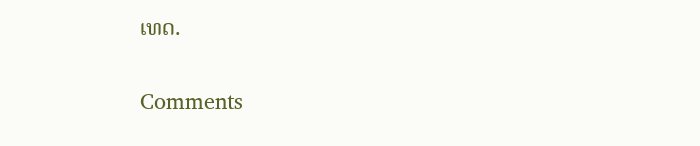ເທດ.

Comments